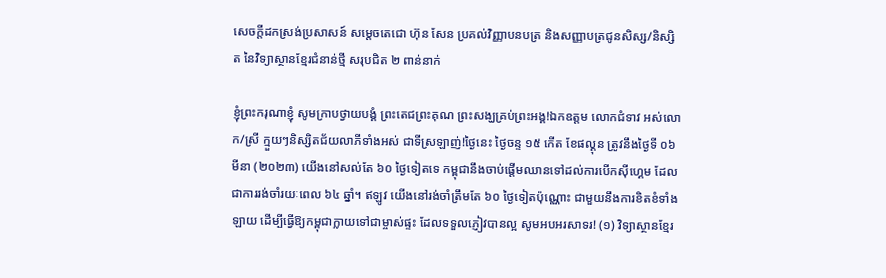សេចក្តីដកស្រង់ប្រសាសន៍ សម្តេចតេជោ ហ៊ុន សែន ប្រគល់វិញ្ញាបនបត្រ និងសញ្ញាបត្រជូនសិស្ស/និស្សិត នៃវិទ្យាស្ថានខ្មែរជំនាន់ថ្មី សរុបជិត ២ ពាន់នាក់

ខ្ញុំព្រះករុណាខ្ញុំ សូមក្រាបថ្វាយបង្គំ ព្រះតេជព្រះគុណ ព្រះសង្ឃគ្រប់ព្រះអង្គ!ឯកឧត្តម លោកជំទាវ អស់លោក/ស្រី ក្មួយៗនិស្សិតជ័យលាភីទាំងអស់ ជាទីស្រឡាញ់!ថ្ងៃនេះ ថ្ងៃចន្ទ ១៥ កើត ខែផល្គុន ត្រូវនឹងថ្ងៃទី ០៦ មីនា (២០២៣) យើងនៅសល់តែ ៦០ ថ្ងៃទៀតទេ កម្ពុជានឹងចាប់ផ្តើមឈានទៅដល់ការបើកស៊ីហ្គេម ដែលជាការរង់ចាំរយៈពេល ៦៤ ឆ្នាំ។ ឥឡូវ យើងនៅរង់ចាំត្រឹមតែ ៦០ ថ្ងៃទៀតប៉ុណ្ណោះ ជាមួយនឹងការខិតខំទាំងឡាយ ដើម្បីធ្វើឱ្យកម្ពុជាក្លាយទៅជាម្ចាស់ផ្ទះ ដែលទទួលភ្ញៀវបានល្អ សូមអបអរសាទរ! (១) វិទ្យាស្ថានខ្មែរ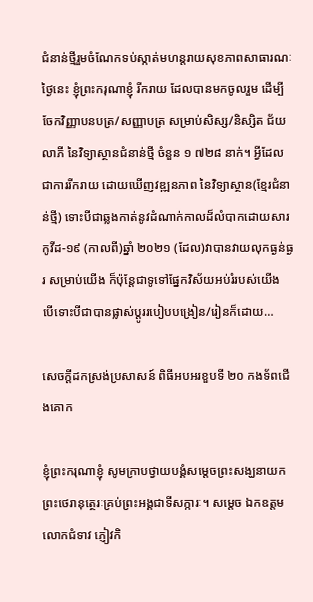ជំនាន់ថ្មីរួមចំណែកទប់ស្កាត់មហន្តរាយសុខភាពសាធារណៈ ថ្ងៃនេះ ខ្ញុំព្រះករុណាខ្ញុំ រីករាយ ដែលបានមកចូលរួម ដើម្បីចែកវិញ្ញាបនបត្រ/សញ្ញាបត្រ សម្រាប់សិស្ស/និស្សិត ជ័យលាភី នៃវិទ្យាស្ថានជំនាន់ថ្មី ចំនួន ១ ៧២៨ នាក់។ អ្វីដែលជាការរីករាយ ដោយឃើញវឌ្ឍនភាព នៃវិទ្យាស្ថាន(ខ្មែរជំនាន់ថ្មី) ទោះបីជាឆ្លងកាត់នូវដំណាក់កាលដ៏លំបាកដោយសារកូវីដ-១៩ (កាលពី)ឆ្នាំ ២០២១ (ដែល)វាបានវាយលុកធ្ងន់ធ្ងរ សម្រាប់យើង ក៏ប៉ុន្តែជាទូទៅផ្នែកវិស័យអប់រំរបស់យើង បើទោះបីជាបានផ្លាស់ប្តូររបៀបបង្រៀន/រៀនក៏ដោយ…

សេចក្ដីដកស្រង់ប្រសាសន៍ ពិធីអបអរខួបទី ២០ កងទ័ពជើងគោក

ខ្ញុំព្រះករុណាខ្ញុំ សូមក្រាបថ្វាយបង្គំសម្ដេចព្រះសង្ឃនាយក ព្រះថេរានុត្ថេរៈគ្រប់ព្រះអង្គជាទីសក្ការៈ។ សម្ដេច ឯកឧត្តម លោកជំទាវ ភ្ញៀវកិ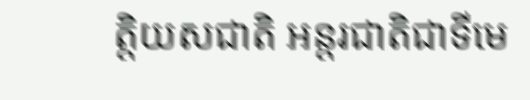ត្តិយសជាតិ អន្តរជាតិជាទីមេ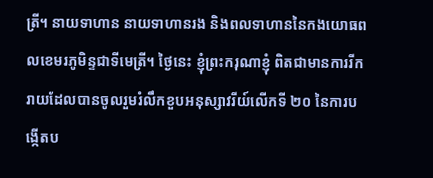ត្រី។ នាយទាហាន នាយទាហានរង និងពលទាហាននៃកងយោធពលខេមរភូមិន្ទជាទីមេត្រី។ ថ្ងៃនេះ ខ្ញុំព្រះករុណាខ្ញុំ ពិតជាមានការរីករាយដែលបានចូលរួមរំលឹកខួបអនុស្សាវរីយ៍លើកទី ២០ នៃការបង្កើតប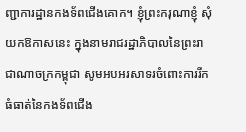ញ្ជាការដ្ឋានកងទ័ពជើងគោក។ ខ្ញុំព្រះករុណាខ្ញុំ សុំយកឱកាសនេះ ក្នុងនាមរាជរដ្ឋាភិបាលនៃព្រះរាជាណាចក្រកម្ពុជា សូមអបអរសាទរចំពោះការរីកធំធាត់នៃកងទ័ពជើង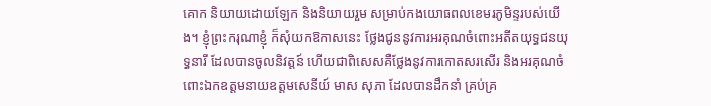គោក និយាយដោយឡែក និងនិយាយរួម សម្រាប់កងយោធពលខេមរភូមិន្ទរបស់យើង។ ខ្ញុំព្រះករុណាខ្ញុំ ក៏សុំយកឱកាសនេះ ថ្លែងជូននូវការអរគុណចំពោះអតីតយុទ្ធជនយុទ្ធនារី ដែលបានចូលនិវត្តន៍ ហើយជាពិសេសគឺថ្លែងនូវការកោតសរសើរ និងអរគុណចំពោះឯកឧត្តមនាយឧត្តមសេនីយ៍ មាស សុភា ដែលបានដឹកនាំ គ្រប់គ្រ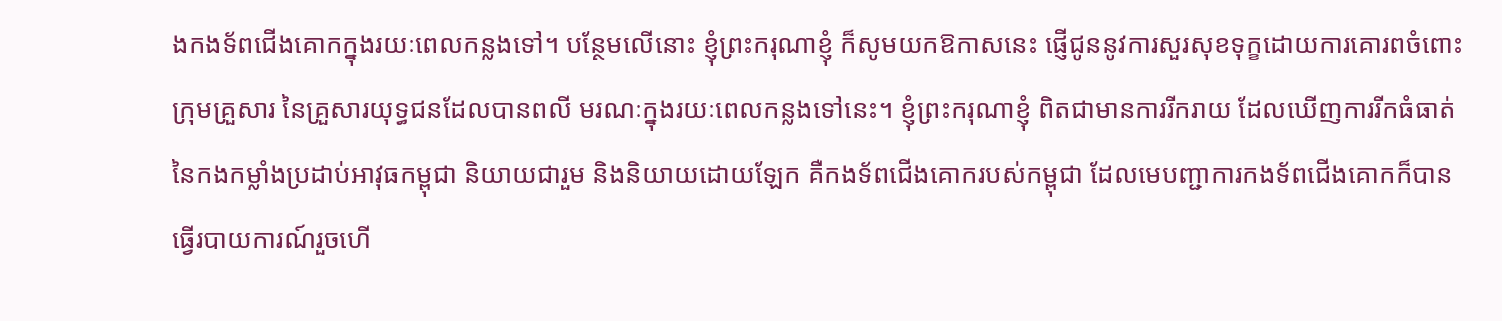ងកងទ័ពជើងគោកក្នុងរយៈពេលកន្លងទៅ។ បន្ថែមលើនោះ ខ្ញុំព្រះករុណាខ្ញុំ ក៏សូមយកឱកាសនេះ ផ្ញើជូននូវការសួរសុខទុក្ខដោយការគោរពចំពោះក្រុមគ្រួសារ នៃគ្រួសារយុទ្ធជនដែលបានពលី មរណៈក្នុងរយៈពេលកន្លងទៅនេះ។ ខ្ញុំព្រះករុណាខ្ញុំ ពិតជាមានការរីករាយ ដែលឃើញការរីកធំធាត់នៃកងកម្លាំងប្រដាប់អាវុធកម្ពុជា និយាយជារួម និងនិយាយដោយឡែក គឺកងទ័ពជើងគោករបស់កម្ពុជា ដែលមេបញ្ជាការកងទ័ពជើងគោកក៏បានធ្វើរបាយការណ៍រួចហើ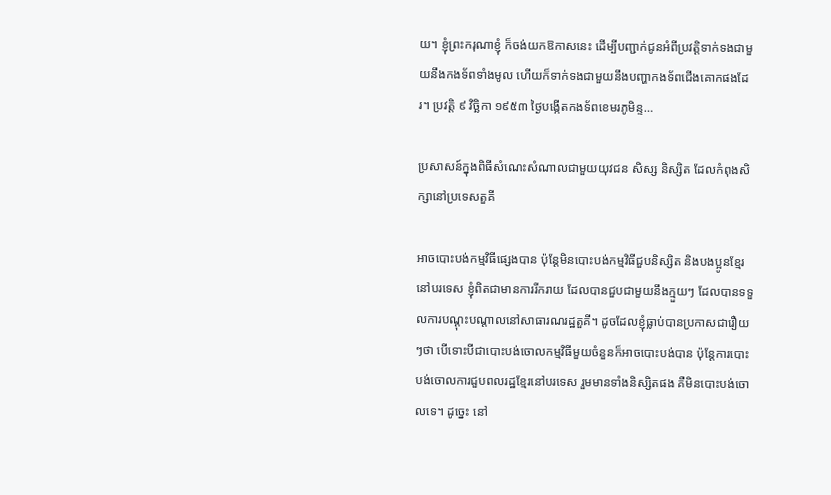យ។ ខ្ញុំព្រះករុណាខ្ញុំ ក៏ចង់យកឱកាសនេះ ដើម្បីបញ្ជាក់ជូនអំពីប្រវត្តិទាក់ទងជាមួយនឹងកងទ័ពទាំងមូល ហើយក៏ទាក់ទងជាមួយនឹងបញ្ហាកងទ័ពជើងគោកផងដែរ។ ប្រវត្តិ ៩ វិច្ឆិកា ១៩៥៣ ថ្ងៃបង្កើតកងទ័ពខេមរភូមិន្ទ…

ប្រសាសន៍ក្នុងពិធីសំណេះសំណាលជាមួយយុវជន សិស្ស និស្សិត ដែលកំពុងសិក្សានៅប្រទេសតួគី

អាចបោះបង់កម្មវិធីផ្សេងបាន ប៉ុន្តែមិនបោះបង់កម្មវិធីជួបនិស្សិត និងបងប្អូនខ្មែរនៅបរទេស ខ្ញុំពិតជាមានការរីករាយ ដែលបានជួបជាមួយនឹងក្មួយៗ ដែលបានទទួលការបណ្ដុះបណ្ដាលនៅសាធារណរដ្ឋតួគី។ ដូចដែលខ្ញុំធ្លាប់បានប្រកាសជារឿយៗថា បើទោះបីជាបោះបង់ចោលកម្មវិធីមួយចំនួនក៏អាចបោះបង់បាន ប៉ុន្តែការបោះបង់ចោលការជួបពលរដ្ឋខ្មែរនៅបរទេស រួមមានទាំងនិស្សិតផង គឺមិនបោះបង់ចោលទេ។ ដូច្នេះ នៅ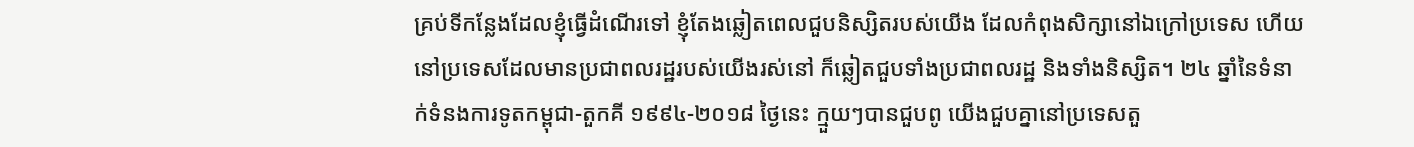គ្រប់ទីកន្លែងដែលខ្ញុំធ្វើដំណើរទៅ ខ្ញុំតែងឆ្លៀតពេលជួបនិស្សិតរបស់យើង ដែលកំពុងសិក្សានៅឯក្រៅប្រទេស ហើយនៅប្រទេសដែលមានប្រជាពលរដ្ឋរបស់យើងរស់នៅ ក៏ឆ្លៀតជួបទាំងប្រជាពលរដ្ឋ និងទាំងនិស្សិត។ ២៤ ឆ្នាំនៃទំនាក់ទំនងការទូតកម្ពុជា-តួកគី ១៩៩៤-២០១៨ ថ្ងៃនេះ ក្មួយៗបានជួបពូ យើងជួបគ្នានៅប្រទេសតួ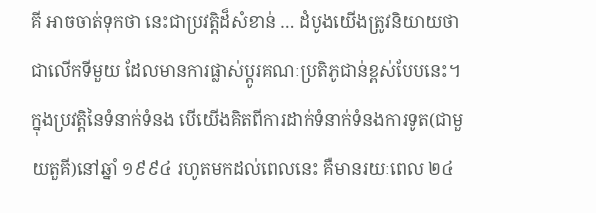គី អាចចាត់ទុកថា នេះជាប្រវត្តិដ៏សំខាន់ … ដំបូងយើងត្រូវនិយាយថា ជាលើកទីមួយ ដែលមានការផ្លាស់ប្ដូរគណៈប្រតិភូជាន់ខ្ពស់បែបនេះ។ ក្នុងប្រវត្តិនៃទំនាក់ទំនង បើយើងគិតពីការដាក់ទំនាក់ទំនងការទូត(ជាមួយតួគី)នៅឆ្នាំ ១៩៩៤ រហូតមកដល់ពេលនេះ គឺមានរយៈពេល ២៤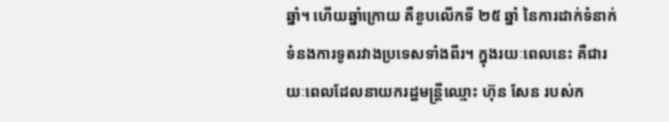ឆ្នាំ។ ហើយឆ្នាំក្រោយ គឺខួបលើកទី ២៥ ឆ្នាំ នៃការដាក់ទំនាក់ទំនងការទូតរវាងប្រទេសទាំងពីរ។ ក្នុងរយៈពេលនេះ គឺជារយៈពេលដែលនាយករដ្ឋមន្រ្តីឈ្មោះ ហ៊ុន សែន របស់ក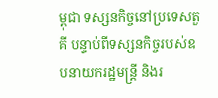ម្ពុជា ទស្សនកិច្ចនៅប្រទេសតួគី បន្ទាប់ពីទស្សនកិច្ចរបស់ឧបនាយករដ្ឋមន្រ្តី និងរ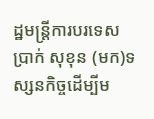ដ្ឋមន្រ្តីការបរទេស ប្រាក់ សុខុន (មក)ទស្សនកិច្ចដើម្បីម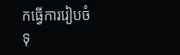កធ្វើការរៀបចំទុ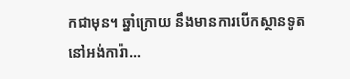កជាមុន។ ឆ្នាំក្រោយ នឹងមានការបើកស្ថានទូតនៅអង់ការ៉ា…